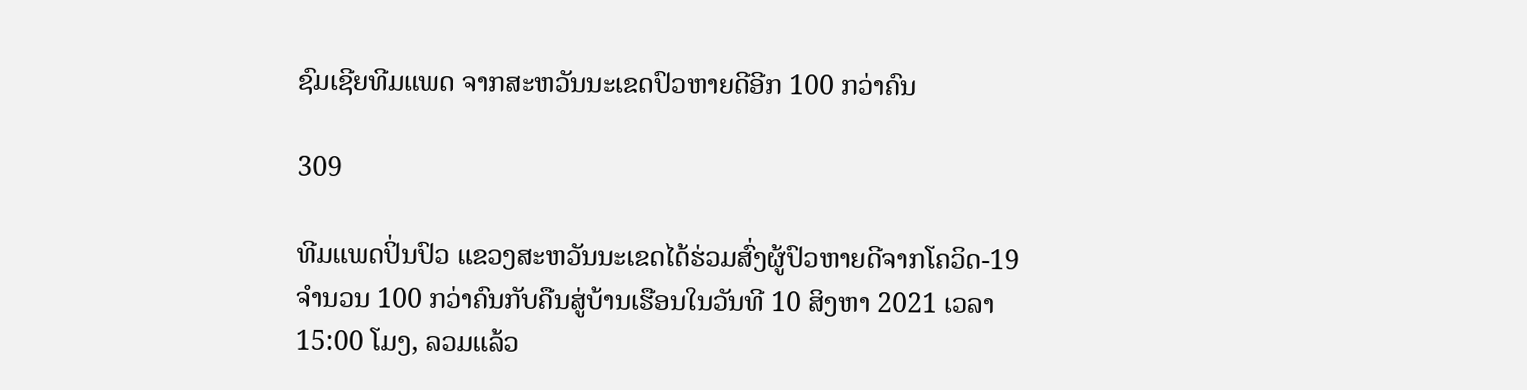ຊົມເຊີຍທີມແພດ ຈາກສະຫວັນນະເຂດປົວຫາຍດີອີກ 100 ກວ່າຄົນ

309

ທີມແພດປິ່ນປົວ ແຂວງສະຫວັນນະເຂດໄດ້ຮ່ວມສົ່ງຜູ້ປົວຫາຍດີຈາກໂຄວິດ-19 ຈຳນວນ 100 ກວ່າຄົນກັບຄືນສູ່ບ້ານເຮືອນໃນວັນທີ 10 ສິງຫາ 2021 ເວລາ 15:00 ໂມງ, ລວມແລ້ວ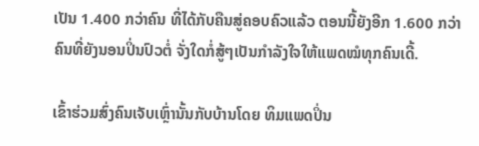ເປັນ 1.400 ກວ່າຄົນ ທີ່ໄດ້ກັບຄືນສູ່ຄອບຄົວແລ້ວ ຕອນນີ້ຍັງອີກ 1.600 ກວ່າຄົນທີ່ຍັງນອນປິ່ນປົວຕໍ່ ຈັ່ງໃດກໍ່ສູ້ໆເປັນກຳລັງໃຈໃຫ້ແພດໝໍທຸກຄົນເດີ້.

ເຂົ້າຮ່ວມສົ່ງຄົນເຈັບເຫຼົ່ານັ້ນກັບບ້ານໂດຍ ທິມແພດປິ່ນ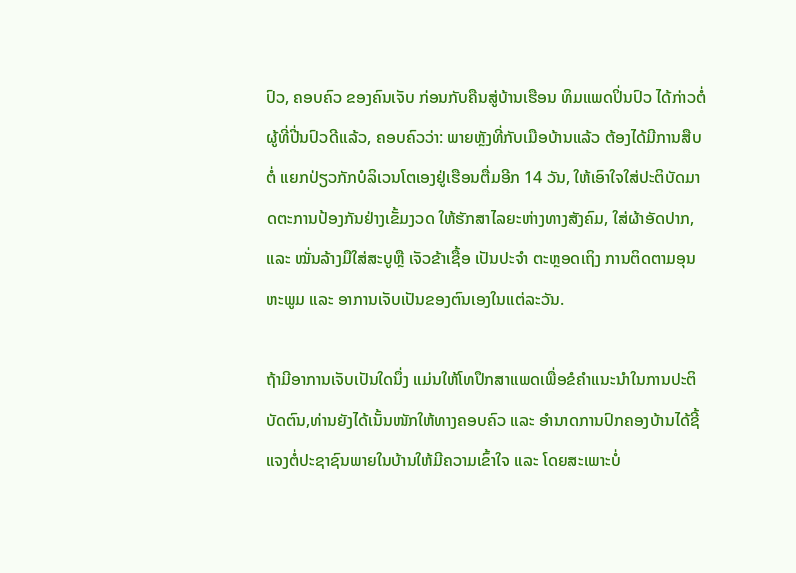ປົວ, ຄອບຄົວ ຂອງຄົນເຈັບ ກ່ອນກັບຄືນສູ່ບ້ານເຮືອນ ທິມແພດປິ່ນປົວ ໄດ້ກ່າວຕໍ່ ຜູ້ທີ່ປີ່ນປົວດີເເລ້ວ, ຄອບຄົວວ່າ: ພາຍຫຼັງທີ່ກັບເມືອບ້ານແລ້ວ ຕ້ອງໄດ້ມີການສືບຕໍ່ ແຍກປ່ຽວກັກບໍລິເວນໂຕເອງຢູ່ເຮືອນຕື່ມອີກ 14 ວັນ, ໃຫ້ເອົາໃຈໃສ່ປະຕິບັດມາດຕະການປ້ອງກັນຢ່າງເຂັ້ມງວດ ໃຫ້ຮັກສາໄລຍະຫ່າງທາງສັງຄົມ, ໃສ່ຜ້າອັດປາກ, ແລະ ໝັ່ນລ້າງມືໃສ່ສະບູຫຼື ເຈັວຂ້າເຊື້ອ ເປັນປະຈໍາ ຕະຫຼອດເຖິງ ການຕິດຕາມອຸນຫະພູມ ແລະ ອາການເຈັບເປັນຂອງຕົນເອງໃນແຕ່ລະວັນ.

ຖ້າມີອາການເຈັບເປັນໃດນຶ່ງ ແມ່ນໃຫ້ໂທປຶກສາແພດເພື່ອຂໍຄໍາແນະນໍາໃນການປະຕິບັດຕົນ,ທ່ານຍັງໄດ້ເນັ້ນໜັກໃຫ້ທາງຄອບຄົວ ແລະ ອໍານາດການປົກຄອງບ້ານໄດ້ຊີ້ແຈງຕໍ່ປະຊາຊົນພາຍໃນບ້ານໃຫ້ມີຄວາມເຂົ້າໃຈ ແລະ ໂດຍສະເພາະບໍ່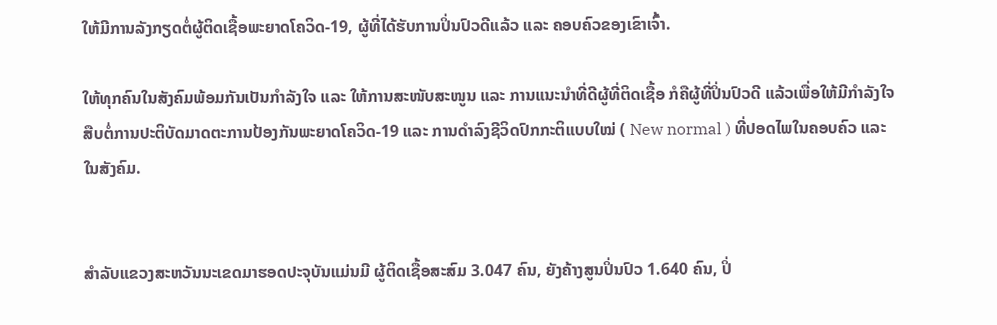ໃຫ້ມີການລັງກຽດຕໍ່ຜູ້ຕິດເຊື້ອພະຍາດໂຄວິດ-19, ຜູ້ທີ່ໄດ້ຮັບການປິ່ນປົວດີແລ້ວ ແລະ ຄອບຄົວຂອງເຂົາເຈົ້າ.

ໃຫ້ທຸກຄົນໃນສັງຄົມພ້ອມກັນເປັນກຳລັງໃຈ ແລະ ໃຫ້ການສະໜັບສະໜູນ ແລະ ການແນະນຳທີ່ດີຜູ້ທີ່ຕິດເຊື້ອ ກໍຄືຜູ້ທີ່ປິ່ນປົວດີ ແລ້ວເພື່ອໃຫ້ມີກຳລັງໃຈສືບຕໍ່ການປະຕິບັດມາດຕະການປ້ອງກັນພະຍາດໂຄວິດ-19 ແລະ ການດໍາລົງຊີວິດປົກກະຕິແບບໃໝ່ ( New normal ) ທີ່ປອດໄພໃນຄອບຄົວ ແລະ ໃນສັງຄົມ.


ສຳລັບແຂວງສະຫວັນນະເຂດມາຮອດປະຈຸບັນແມ່ນມີ ຜູ້ຕິດເຊື້ອສະສົມ 3.047 ຄົນ, ຍັງຄ້າງສູນປິ່ນປົວ 1.640 ຄົນ, ປິ່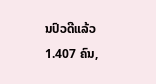ນປົວດີແລ້ວ 1.407 ຄົນ,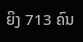ຍິງ 713 ຄົນ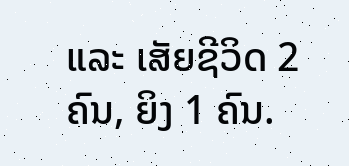ແລະ ເສັຍຊີວິດ 2 ຄົນ, ຍິງ 1 ຄົນ.